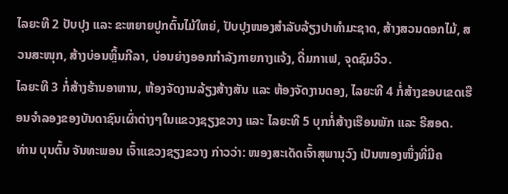ໄລຍະທີ 2 ປັບປຸງ ແລະ ຂະຫຍາຍປູກຕົ້ນໄມ້ໃຫຍ່, ປັບປຸງໜອງສໍາລັບລ້ຽງປາທໍາມະຊາດ, ສ້າງສວນດອກໄມ້, ສວນສະໜຸກ, ສ້າງບ່ອນຫຼິ້ນກີລາ, ບ່ອນຍ່າງອອກກຳລັງກາຍກາງແຈ້ງ, ດື່ມກາເຟ, ຈຸດຊົມວິວ.
ໄລຍະທີ 3 ກໍ່ສ້າງຮ້ານອາຫານ, ຫ້ອງຈັດງານລ້ຽງສ້າງສັນ ແລະ ຫ້ອງຈັດງານດອງ, ໄລຍະທີ 4 ກໍ່ສ້າງຂອບເຂດເຮືອນຈໍາລອງຂອງບັນດາຊົນເຜົ່າຕ່າງໆໃນແຂວງຊຽງຂວາງ ແລະ ໄລຍະທີ 5 ບຸກກໍ່ສ້າງເຮືອນພັກ ແລະ ຣີສອດ.
ທ່ານ ບຸນຕົ້ນ ຈັນທະພອນ ເຈົ້າແຂວງຊຽງຂວາງ ກ່າວວ່າ: ໜອງສະເດັດເຈົ້າສຸພານຸວົງ ເປັນໜອງໜຶ່ງທີ່ມີຄ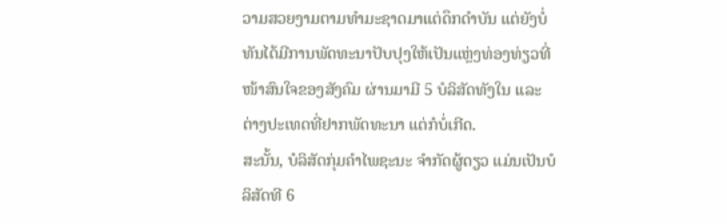ວາມສວຍງາມຕາມທຳມະຊາດມາແຕ່ດຶກດຳບັນ ແຕ່ຍັງບໍ່ທັນໄດ້ມີການພັດທະນາປັບປຸງໃຫ້ເປັນແຫຼ່ງທ່ອງທ່ຽວທີ່ໜ້າສົນໃຈຂອງສັງຄົມ ຜ່ານມາມີ 5 ບໍລິສັດທັງໃນ ແລະ ຕ່າງປະເທດທີ່ຢາກພັດທະນາ ແຕ່ກໍບໍ່ເກີດ.
ສະນັ້ນ, ບໍລິສັດກຸ່ມຄຳໄພຊະນະ ຈຳກັດຜູ້ດຽວ ແມ່ນເປັນບໍລິສັດທີ 6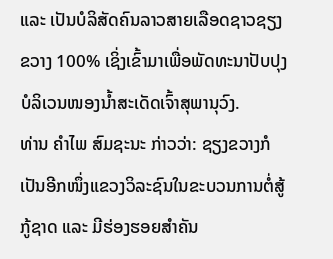ແລະ ເປັນບໍລິສັດຄົນລາວສາຍເລືອດຊາວຊຽງຂວາງ 100% ເຊິ່ງເຂົ້າມາເພື່ອພັດທະນາປັບປຸງບໍລິເວນໜອງນໍ້າສະເດັດເຈົ້າສຸພານຸວົງ.
ທ່ານ ຄຳໄພ ສົມຊະນະ ກ່າວວ່າ: ຊຽງຂວາງກໍເປັນອີກໜຶ່ງແຂວງວິລະຊົນໃນຂະບວນການຕໍ່ສູ້ກູ້ຊາດ ແລະ ມີຮ່ອງຮອຍສຳຄັນ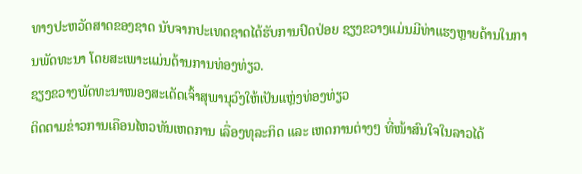ທາງປະຫວັດສາດຂອງຊາດ ນັບຈາກປະເທດຊາດໄດ້ຮັບການປົດປ່ອຍ ຊຽງຂວາງແມ່ນມີທ່າແຮງຫຼາຍດ້ານໃນການພັດທະນາ ໂດຍສະເພາະແມ່ນດ້ານການທ່ອງທ່ຽວ.
ຊຽງຂວາງພັດທະນາໜອງສະເດັດເຈົ້າສຸພານຸວົງໃຫ້ເປັນແຫຼ່ງທ່ອງທ່ຽວ
ຕິດຕາມຂ່າວການເຄືອນໄຫວທັນເຫດການ ເລື່ອງທຸລະກິດ ແລະ ເຫດການຕ່າງໆ ທີ່ໜ້າສົນໃຈໃນລາວໄດ້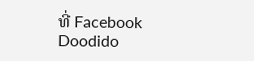ທີ່ Facebook
Doodido